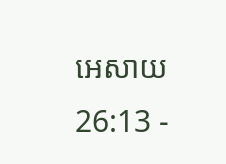អេសាយ 26:13 -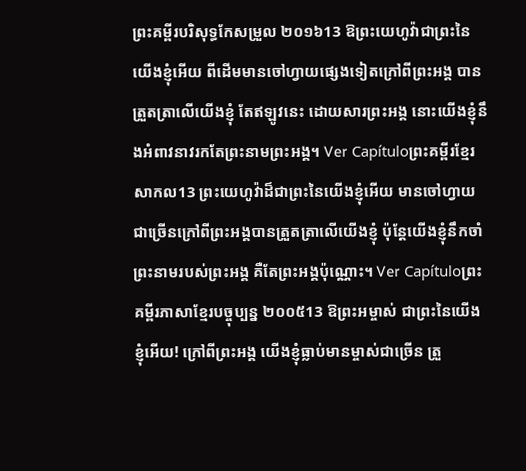ព្រះគម្ពីរបរិសុទ្ធកែសម្រួល ២០១៦13 ឱព្រះយេហូវ៉ាជាព្រះនៃយើងខ្ញុំអើយ ពីដើមមានចៅហ្វាយផ្សេងទៀតក្រៅពីព្រះអង្គ បានត្រួតត្រាលើយើងខ្ញុំ តែឥឡូវនេះ ដោយសារព្រះអង្គ នោះយើងខ្ញុំនឹងអំពាវនាវរកតែព្រះនាមព្រះអង្គ។ Ver Capítuloព្រះគម្ពីរខ្មែរសាកល13 ព្រះយេហូវ៉ាដ៏ជាព្រះនៃយើងខ្ញុំអើយ មានចៅហ្វាយជាច្រើនក្រៅពីព្រះអង្គបានត្រួតត្រាលើយើងខ្ញុំ ប៉ុន្តែយើងខ្ញុំនឹកចាំព្រះនាមរបស់ព្រះអង្គ គឺតែព្រះអង្គប៉ុណ្ណោះ។ Ver Capítuloព្រះគម្ពីរភាសាខ្មែរបច្ចុប្បន្ន ២០០៥13 ឱព្រះអម្ចាស់ ជាព្រះនៃយើងខ្ញុំអើយ! ក្រៅពីព្រះអង្គ យើងខ្ញុំធ្លាប់មានម្ចាស់ជាច្រើន ត្រួ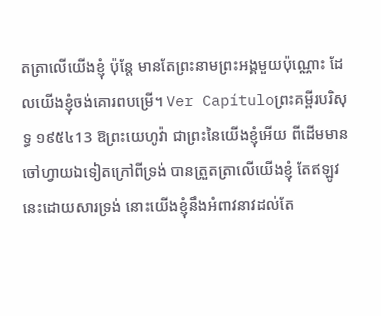តត្រាលើយើងខ្ញុំ ប៉ុន្តែ មានតែព្រះនាមព្រះអង្គមួយប៉ុណ្ណោះ ដែលយើងខ្ញុំចង់គោរពបម្រើ។ Ver Capítuloព្រះគម្ពីរបរិសុទ្ធ ១៩៥៤13 ឱព្រះយេហូវ៉ា ជាព្រះនៃយើងខ្ញុំអើយ ពីដើមមានចៅហ្វាយឯទៀតក្រៅពីទ្រង់ បានត្រួតត្រាលើយើងខ្ញុំ តែឥឡូវនេះដោយសារទ្រង់ នោះយើងខ្ញុំនឹងអំពាវនាវដល់តែ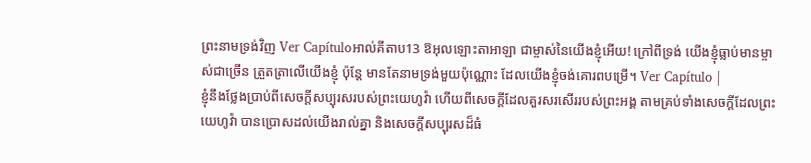ព្រះនាមទ្រង់វិញ Ver Capítuloអាល់គីតាប13 ឱអុលឡោះតាអាឡា ជាម្ចាស់នៃយើងខ្ញុំអើយ! ក្រៅពីទ្រង់ យើងខ្ញុំធ្លាប់មានម្ចាស់ជាច្រើន ត្រួតត្រាលើយើងខ្ញុំ ប៉ុន្តែ មានតែនាមទ្រង់មួយប៉ុណ្ណោះ ដែលយើងខ្ញុំចង់គោរពបម្រើ។ Ver Capítulo |
ខ្ញុំនឹងថ្លែងប្រាប់ពីសេចក្ដីសប្បុរសរបស់ព្រះយេហូវ៉ា ហើយពីសេចក្ដីដែលគួរសរសើររបស់ព្រះអង្គ តាមគ្រប់ទាំងសេចក្ដីដែលព្រះយេហូវ៉ា បានប្រោសដល់យើងរាល់គ្នា និងសេចក្ដីសប្បុរសដ៏ធំ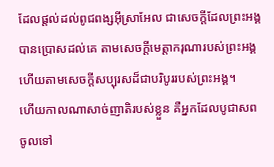ដែលផ្តល់ដល់ពូជពង្សអ៊ីស្រាអែល ជាសេចក្ដីដែលព្រះអង្គបានប្រោសដល់គេ តាមសេចក្ដីមេត្តាករុណារបស់ព្រះអង្គ ហើយតាមសេចក្ដីសប្បុរសដ៏ជាបរិបូររបស់ព្រះអង្គ។
ហើយកាលណាសាច់ញាតិរបស់ខ្លួន គឺអ្នកដែលបូជាសព ចូលទៅ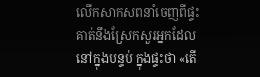លើកសាកសពនាំចេញពីផ្ទះ គាត់នឹងស្រែកសួរអ្នកដែលនៅក្នុងបន្ទប់ ក្នុងផ្ទះថា «តើ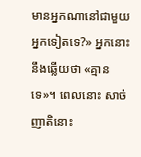មានអ្នកណានៅជាមួយអ្នកទៀតទេ?» អ្នកនោះនឹងឆ្លើយថា «គ្មានទេ»។ ពេលនោះ សាច់ញាតិនោះ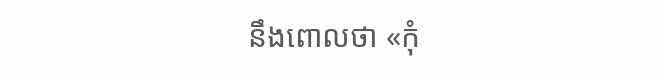នឹងពោលថា «កុំ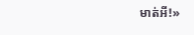មាត់អី!»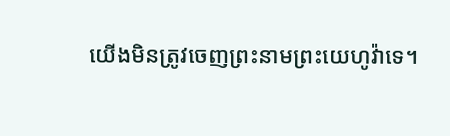យើងមិនត្រូវចេញព្រះនាមព្រះយេហូវ៉ាទេ។